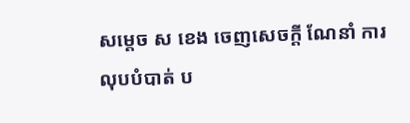សម្ដេច ស ខេង ចេញសេចក្ដី ណែនាំ ការលុបបំបាត់ ប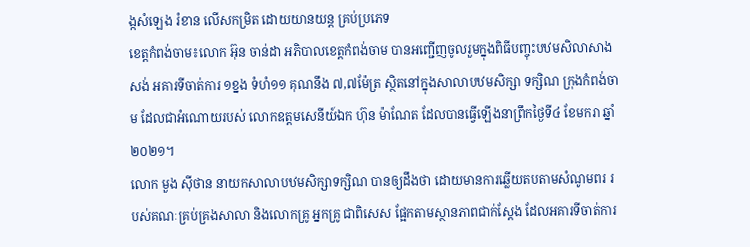ង្កសំឡេង រំខាន លើសកម្រិត ដោយយានយន្ត គ្រប់ប្រភេទ
ខេត្តកំពង់ចាម៖លោក អ៊ុន ចាន់ដា អភិបាលខេត្តកំពង់ចាម បានអញ្ជើញចូលរួមក្នុងពិធីបញ្ចុះបឋមសិលាសាងសង់ អគារទីចាត់ការ ១ខ្នង ទំហំ១១ គុណនឹង ៧,៧ម៉ែត្រ ស្ថិតនៅក្នុងសាលាបឋមសិក្សា ទក្សិណ ក្រុងកំពង់ចាម ដែលជាអំណោយរបស់ លោកឧត្តមសេនីយ៍ឯក ហ៊ុន ម៉ាណែត ដែលបានធ្វើឡើងនាព្រឹកថ្ងៃទី៤ ខែមករា ឆ្នាំ២០២១។
លោក មួង ស៊ីថាន នាយកសាលាបឋមសិក្សាទក្សិណ បានឲ្យដឹងថា ដោយមានការឆ្លើយតបតាមសំណូមពរ របស់គណៈគ្រប់គ្រងសាលា និងលោកគ្រូ អ្នកគ្រូ ជាពិសេស ផ្អែកតាមស្ថានភាពជាក់ស្ដែង ដែលអគារទីចាត់ការ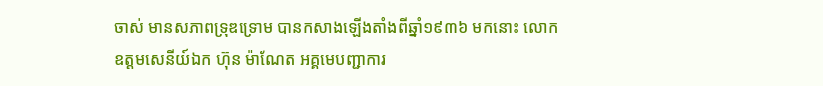ចាស់ មានសភាពទ្រុឌទ្រោម បានកសាងឡើងតាំងពីឆ្នាំ១៩៣៦ មកនោះ លោកឧត្ដមសេនីយ៍ឯក ហ៊ុន ម៉ាណែត អគ្គមេបញ្ជាការ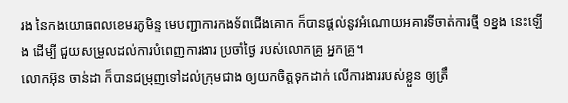រង នៃកងយោធពលខេមរភូមិន្ទ មេបញ្ជាការកងទ័ពជើងគោក ក៏បានផ្ដល់នូវអំណោយអគារទីចាត់ការថ្មី ១ខ្នង នេះឡើង ដើម្បី ជួយសម្រួលដល់ការបំពេញការងារ ប្រចាំថ្ងៃ របស់លោកគ្រូ អ្នកគ្រូ។
លោកអ៊ុន ចាន់ដា ក៏បានជម្រុញទៅដល់ក្រុមជាង ឲ្យយកចិត្តទុកដាក់ លើការងាររបស់ខ្លួន ឲ្យត្រឹ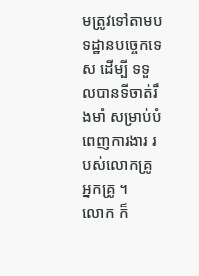មត្រូវទៅតាមបទដ្ឋានបច្ចេកទេស ដើម្បី ទទួលបានទីចាត់រឹងមាំ សម្រាប់បំពេញការងារ របស់លោកគ្រូ អ្នកគ្រូ ។
លោក ក៏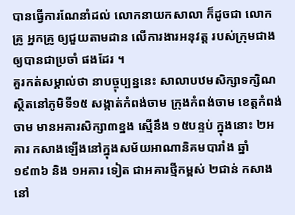បានធ្វើការណែនាំដល់ លោកនាយកសាលា ក៏ដូចជា លោកគ្រូ អ្នកគ្រូ ឲ្យជួយតាមដាន លើការងារអនុវត្ត របស់ក្រុមជាង ឲ្យបានជាប្រចាំ ផងដែរ ។
គួរកត់សម្គាល់ថា នាបច្ចុប្បន្ននេះ សាលាបឋមសិក្សាទក្សិណ ស្ថិតនៅភូមិទី១៥ សង្កាត់កំពង់ចាម ក្រុងកំពង់ចាម ខេត្តកំពង់ចាម មានអគារសិក្សា៣ខ្នង ស្មើនឹង ១៥បន្ទប់ ក្នុងនោះ ២អគារ កសាងឡើងនៅក្នុងសម័យអាណានិគមបារាំង ឆ្នាំ១៩៣៦ និង ១អគារ ទៀត ជាអគារថ្មីកម្ពស់ ២ជាន់ កសាងនៅ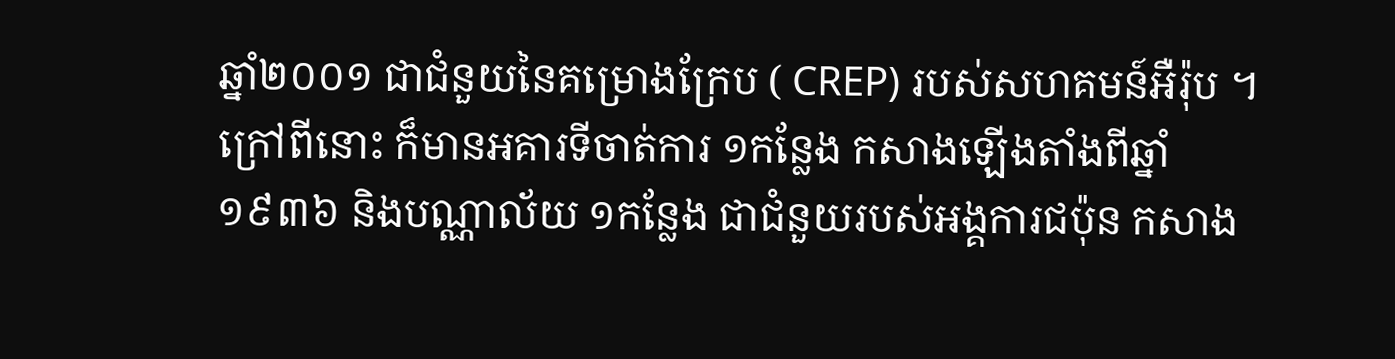ឆ្នាំ២០០១ ជាជំនួយនៃគម្រោងក្រែប ( CREP) របស់សហគមន៍អឺរ៉ុប ។ ក្រៅពីនោះ ក៏មានអគារទីចាត់ការ ១កន្លែង កសាងឡើងតាំងពីឆ្នាំ១៩៣៦ និងបណ្ណាល័យ ១កន្លែង ជាជំនួយរបស់អង្គការជប៉ុន កសាង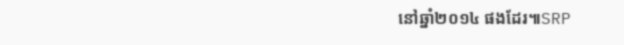នៅឆ្នាំ២០១៤ ផងដែរ៕SRP